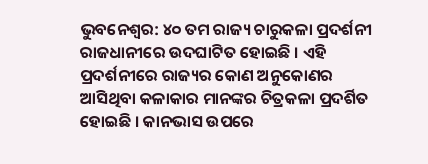ଭୁବନେଶ୍ବର: ୪୦ ତମ ରାଜ୍ୟ ଚାରୁକଳା ପ୍ରଦର୍ଶନୀ ରାଜଧାନୀରେ ଉଦଘାଟିତ ହୋଇଛି । ଏହି ପ୍ରଦର୍ଶନୀରେ ରାଜ୍ୟର କୋଣ ଅନୁକୋଣର ଆସିଥିବା କଳାକାର ମାନଙ୍କର ଚିତ୍ରକଳା ପ୍ରଦର୍ଶିତ ହୋଇଛି । କାନଭାସ ଉପରେ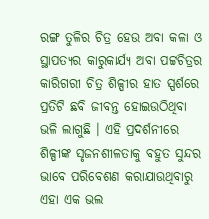ରଙ୍ଗ ତୁଳିର ଚିତ୍ର ହେଉ ଅବା କଳା ଓ ସ୍ଥାପତ୍ୟର କାରୁକାର୍ଯ୍ୟ ଅବା ପଟ୍ଟଚିତ୍ରର କାରିଗରୀ ଚିତ୍ର ଶିଳ୍ପୀର ହାତ ସ୍ପର୍ଶରେ ପ୍ରତିଟି ଛବି ଜୀବନ୍ତ ହୋଇଉଠିଥିବା ଭଳି ଲାଗୁଛି । ଏହି ପ୍ରଦର୍ଶନୀରେ ଶିଳ୍ପୀଙ୍କ ସୃଜନଶୀଳତାକୁ ବହୁତ ସୁନ୍ଦର ଭାବେ ପରିବେଶଣ କରାଯାଉଥିବାରୁ ଏହା ଏକ ଭଲ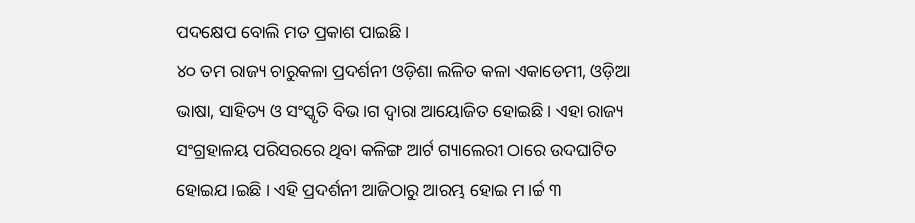ପଦକ୍ଷେପ ବୋଲି ମତ ପ୍ରକାଶ ପାଇଛି ।
୪୦ ତମ ରାଜ୍ୟ ଚାରୁକଳା ପ୍ରଦର୍ଶନୀ ଓଡ଼ିଶା ଲଳିତ କଳା ଏକାଡେମୀ, ଓଡ଼ିଆ ଭାଷା, ସାହିତ୍ୟ ଓ ସଂସ୍କୃତି ବିଭ।ଗ ଦ୍ଵାରା ଆୟୋଜିତ ହୋଇଛି । ଏହା ରାଜ୍ୟ ସଂଗ୍ରହାଳୟ ପରିସରରେ ଥିବା କଳିଙ୍ଗ ଆର୍ଟ ଗ୍ୟାଲେରୀ ଠାରେ ଉଦଘାଟିତ ହୋଇଯ।ଇଛି । ଏହି ପ୍ରଦର୍ଶନୀ ଆଜିଠାରୁ ଆରମ୍ଭ ହୋଇ ମ।ର୍ଚ୍ଚ ୩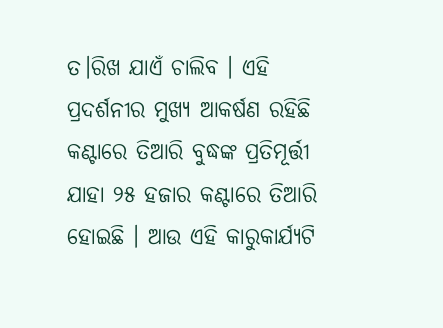ତ।ରିଖ ଯାଏଁ ଚାଲିବ । ଏହି ପ୍ରଦର୍ଶନୀର ମୁଖ୍ୟ ଆକର୍ଷଣ ରହିଛି କଣ୍ଟାରେ ତିଆରି ବୁଦ୍ଧଙ୍କ ପ୍ରତିମୂର୍ତ୍ତୀ ଯାହା ୨୫ ହଜାର କଣ୍ଟାରେ ତିଆରି ହୋଇଛି । ଆଉ ଏହି କାରୁକାର୍ଯ୍ୟଟି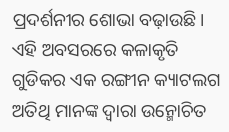ପ୍ରଦର୍ଶନୀର ଶୋଭା ବଢ଼ାଉଛି।
ଏହି ଅବସରରେ କଳାକୃତି ଗୁଡିକର ଏକ ରଙ୍ଗୀନ କ୍ୟାଟଲଗ ଅତିଥି ମାନଙ୍କ ଦ୍ଵାରା ଉନ୍ମୋଚିତ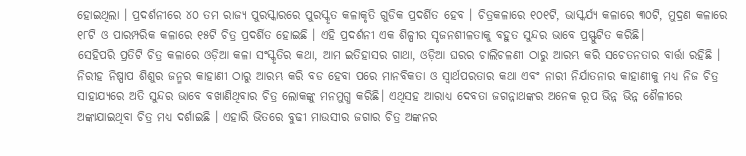ହୋଇଥିଲା । ପ୍ରଦର୍ଶନୀରେ ୪୦ ତମ ରାଜ୍ୟ ପୁରସ୍କାରରେ ପୁରସ୍କୃତ କଳାକୃତି ଗୁଡିକ ପ୍ରଦର୍ଶିତ ହେବ । ଚିତ୍ରକଳାରେ ୧୦୧ଟି, ଭାସ୍କର୍ଯ୍ୟ କଳାରେ ୩୦ଟି, ମୁଦ୍ରଣ କଳାରେ ୧୮ଟି ଓ ପାରମ୍ପରିକ କଳାରେ ୧୫ଟି ଚିତ୍ର ପ୍ରଦର୍ଶିତ ହୋଇଛି । ଏହି ପ୍ରଦର୍ଶନୀ ଏକ ଶିଳ୍ପୀର ସୃଜନଶୀଳତାକୁ ବହୁତ ସୁନ୍ଦର ଭାବେ ପ୍ରସ୍ଫୁଟିତ କରିଛି।
ସେହିପରି ପ୍ରତିଟି ଚିତ୍ର କଳାରେ ଓଡ଼ିଆ କଳା ସଂସ୍କୃତିର କଥା, ଆମ ଇତିହାସର ଗାଥା, ଓଡ଼ିଆ ଘରର ଚାଲିଚଳଣୀ ଠାରୁ ଆରମ୍ଭ କରି ସଚେତନତାର ବାର୍ତ୍ତା ରହିଛି । ନିରୀହ ନିଷ୍ପାପ ଶିଶୁର ଜନ୍ମର କାହାଣୀ ଠାରୁ ଆରମ୍ଭ କରି ବଡ ହେବା ପରେ ମାନବିକତା ଓ ସ୍ଵାର୍ଥପରତାର କଥା ଏବଂ ନାରୀ ନିର୍ଯାତନାର କାହାଣୀକୁ ମଧ୍ୟ ନିଜ ଚିତ୍ର ସାହାଯ୍ୟରେ ଅତି ସୁନ୍ଦର ଭାବେ ବଖାଣିଥିବାର ଚିତ୍ର ଲୋକଙ୍କୁ ମନମୁଗ୍ଧ କରିଛି। ଏଥିସହ ଆରାଧ୍ୟ ଦେବତା ଜଗନ୍ନାଥଙ୍କର ଅନେକ ରୂପ ଭିନ୍ନ ଭିନ୍ନ ଶୈଳୀରେ ଅଙ୍କାଯାଇଥିବା ଚିତ୍ର ମଧ୍ୟ ଦର୍ଶାଇଛି । ଏହାରି ଭିତରେ ବୁଢୀ ମାଉସୀର ଜଗାର ଚିତ୍ର ଅଙ୍କନର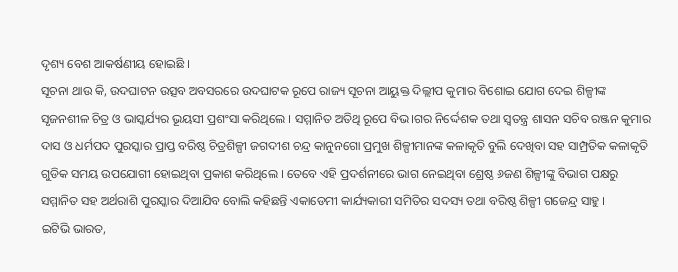ଦୃଶ୍ୟ ବେଶ ଆକର୍ଷଣୀୟ ହୋଇଛି ।
ସୂଚନା ଥାଉ କି, ଉଦଘାଟନ ଉତ୍ସବ ଅବସରରେ ଉଦଘାଟକ ରୂପେ ରାଜ୍ୟ ସୂଚନା ଆୟୁକ୍ତ ଦିଲ୍ଲୀପ କୁମାର ବିଶୋଇ ଯୋଗ ଦେଇ ଶିଳ୍ପୀଙ୍କ ସୃଜନଶୀଳ ଚିତ୍ର ଓ ଭାସ୍କର୍ଯ୍ୟର ଭୂୟସୀ ପ୍ରଶଂସା କରିଥିଲେ । ସମ୍ମାନିତ ଅତିଥି ରୂପେ ବିଭ।ଗର ନିର୍ଦ୍ଦେଶକ ତଥା ସ୍ଵତନ୍ତ୍ର ଶାସନ ସଚିବ ରଞ୍ଜନ କୁମାର ଦାସ ଓ ଧର୍ମପଦ ପୁରସ୍କାର ପ୍ରାପ୍ତ ବରିଷ୍ଠ ଚିତ୍ରଶିଳ୍ପୀ ଜଗଦୀଶ ଚନ୍ଦ୍ର କାନୁନଗୋ ପ୍ରମୁଖ ଶିଳ୍ପୀମାନଙ୍କ କଳାକୃତି ବୁଲି ଦେଖିବା ସହ ସାମ୍ପ୍ରତିକ କଳାକୃତି ଗୁଡିକ ସମୟ ଉପଯୋଗୀ ହୋଇଥିବା ପ୍ରକାଶ କରିଥିଲେ । ତେବେ ଏହି ପ୍ରଦର୍ଶନୀରେ ଭାଗ ନେଇଥିବା ଶ୍ରେଷ୍ଠ ୬ଜଣ ଶିଳ୍ପୀଙ୍କୁ ବିଭାଗ ପକ୍ଷରୁ ସମ୍ମାନିତ ସହ ଅର୍ଥରାଶି ପୁରସ୍କାର ଦିଆଯିବ ବୋଲି କହିଛନ୍ତି ଏକାଡେମୀ କାର୍ଯ୍ୟକାରୀ ସମିତିର ସଦସ୍ୟ ତଥା ବରିଷ୍ଠ ଶିଳ୍ପୀ ଗଜେନ୍ଦ୍ର ସାହୁ ।
ଇଟିଭି ଭାରତ,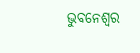ଭୁବନେଶ୍ବର